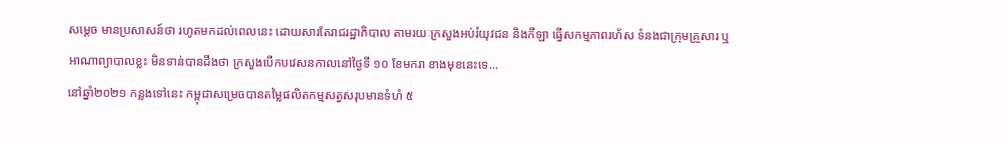សម្តេច មានប្រសាសន៍ថា រហូតមកដល់ពេលនេះ ដោយសារតែរាជរដ្ឋាភិបាល តាមរយៈក្រសួងអប់រំយុវជន និងកីឡា ធ្វើសកម្មភាពរហ័ស ទំនងជាក្រុមគ្រួសារ ឬអាណាព្យាបាលខ្លះ មិនទាន់បានដឹងថា ក្រសួងបើកបវេសនកាលនៅថ្ងៃទី ១០ ខែមករា ខាងមុខនេះទេ...
នៅឆ្នាំ២០២១ កន្លងទៅនេះ កម្ពុជាសម្រេចបានតម្លៃផលិតកម្មសត្វសរុបមានទំហំ ៥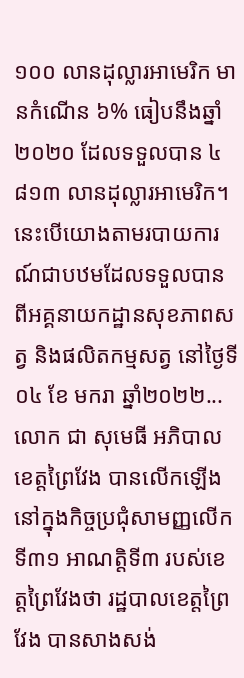១០០ លានដុល្លារអាមេរិក មានកំណើន ៦% ធៀបនឹងឆ្នាំ២០២០ ដែលទទួលបាន ៤ ៨១៣ លានដុល្លារអាមេរិក។ នេះបើយោងតាមរបាយការណ៍ជាបឋមដែលទទួលបានពីអគ្គនាយកដ្ឋានសុខភាពសត្វ និងផលិតកម្មសត្វ នៅថ្ងៃទី ០៤ ខែ មករា ឆ្នាំ២០២២...
លោក ជា សុមេធី អភិបាលខេត្តព្រៃវែង បានលើកឡើងនៅក្នុងកិច្ចប្រជុំសាមញ្ញលើកទី៣១ អាណត្តិទី៣ របស់ខេត្តព្រៃវែងថា រដ្ឋបាលខេត្តព្រៃវែង បានសាងសង់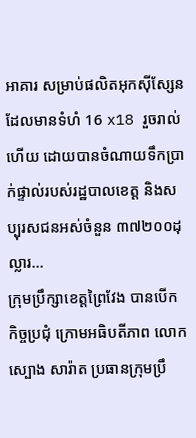អាគារ សម្រាប់ផលិតអុកស៊ីស្សែន ដែលមានទំហំ 16 x18 រួចរាល់ហើយ ដោយបានចំណាយទឹកប្រាក់ផ្ទាល់របស់រដ្ឋបាលខេត្ត និងសប្បុរសជនអស់ចំនួន ៣៧២០០ដុល្លារ...
ក្រុមប្រឹក្សាខេត្តព្រៃវែង បានបើកកិច្ចប្រជុំ ក្រោមអធិបតីភាព លោក ស្បោង សារ៉ាត ប្រធានក្រុមប្រឹ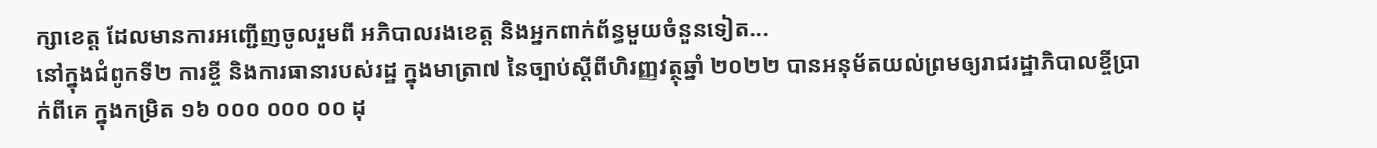ក្សាខេត្ត ដែលមានការអញ្ជើញចូលរួមពី អភិបាលរងខេត្ត និងអ្នកពាក់ព័ន្ធមួយចំនួនទៀត...
នៅក្នុងជំពូកទី២ ការខ្ចី និងការធានារបស់រដ្ឋ ក្នុងមាត្រា៧ នៃច្បាប់ស្តីពីហិរញ្ញវត្ថុឆ្នាំ ២០២២ បានអនុម័តយល់ព្រមឲ្យរាជរដ្ឋាភិបាលខ្ចីប្រាក់ពីគេ ក្នុងកម្រិត ១៦ ០០០ ០០០ ០០ ដុ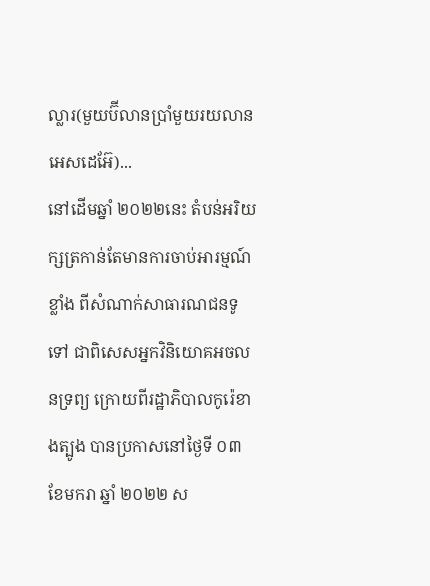ល្លារ(មួយប៊ីលានប្រាំមួយរយលានអេសដេអ៊ែ)...
នៅដើមឆ្នាំ ២០២២នេះ តំបន់អរិយក្សត្រកាន់តែមានការចាប់អារម្មណ៍ខ្លាំង ពីសំណាក់សាធារណជនទូទៅ ជាពិសេសអ្នកវិនិយោគអចលនទ្រព្យ ក្រោយពីរដ្ឋាភិបាលកូរ៉េខាងត្បូង បានប្រកាសនៅថ្ងៃទី ០៣ ខែមករា ឆ្នាំ ២០២២ ស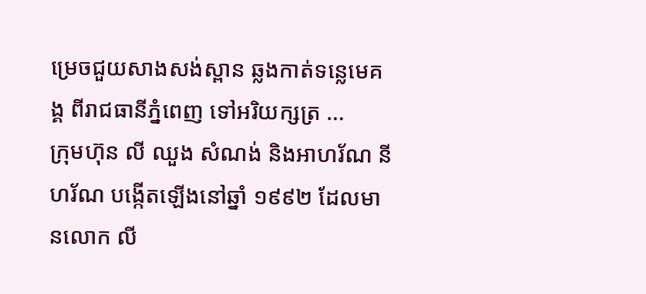ម្រេចជួយសាងសង់ស្ពាន ឆ្លងកាត់ទន្លេមេគង្គ ពីរាជធានីភ្នំពេញ ទៅអរិយក្សត្រ ...
ក្រុមហ៊ុន លី ឈួង សំណង់ និងអាហរ័ណ នីហរ័ណ បង្កើតឡើងនៅឆ្នាំ ១៩៩២ ដែលមានលោក លី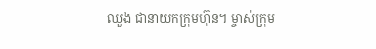ឈួង ជានាយកក្រុមហ៊ុន។ ម្ចាស់ក្រុម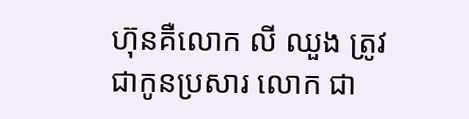ហ៊ុនគឺលោក លី ឈួង ត្រូវជាកូនប្រសារ លោក ជា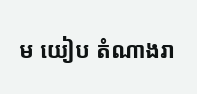ម យៀប តំណាងរា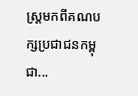ស្ត្រមកពីគណបក្សប្រជាជនកម្ពុជា...